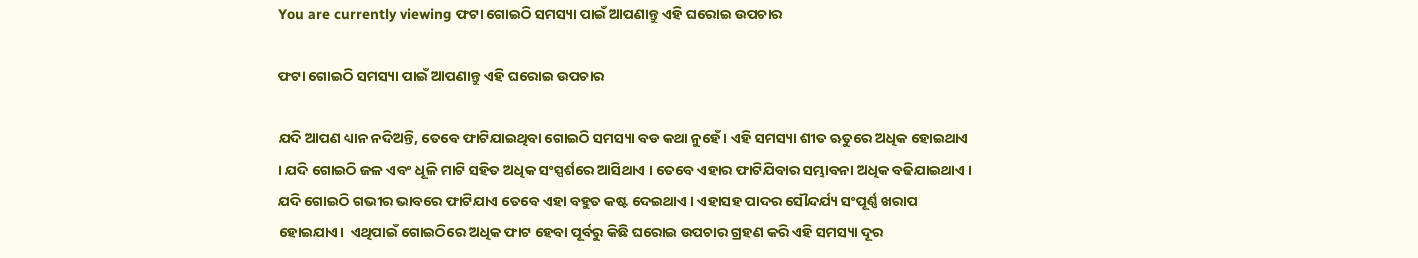You are currently viewing ଫଟା ଗୋଇଠି ସମସ୍ୟା ପାଇଁ ଆପଣାନ୍ତୁ ଏହି ଘରୋଇ ଉପଚାର

ଫଟା ଗୋଇଠି ସମସ୍ୟା ପାଇଁ ଆପଣାନ୍ତୁ ଏହି ଘରୋଇ ଉପଚାର

ଯଦି ଆପଣ ଧ୍ୟାନ ନଦିଅନ୍ତି, ତେବେ ଫାଟିଯାଇଥିବା ଗୋଇଠି ସମସ୍ୟା ବଡ କଥା ନୁହେଁ । ଏହି ସମସ୍ୟା ଶୀତ ଋତୁରେ ଅଧିକ ହୋଇଥାଏ । ଯଦି ଗୋଇଠି ଜଳ ଏବଂ ଧୂଳି ମାଟି ସହିତ ଅଧିକ ସଂସ୍ପର୍ଶରେ ଆସିଥାଏ । ତେବେ ଏହାର ଫାଟିଯିବାର ସମ୍ଭାବନା ଅଧିକ ବଢିଯାଇଥାଏ । ଯଦି ଗୋଇଠି ଗଭୀର ଭାବରେ ଫାଟିଯାଏ ତେବେ ଏହା ବହୁତ କଷ୍ଟ ଦେଇଥାଏ । ଏହାସହ ପାଦର ସୌନ୍ଦର୍ଯ୍ୟ ସଂପୂର୍ଣ୍ଣ ଖରାପ ହୋଇଯାଏ।  ଏଥିପାଇଁ ଗୋଇଠିରେ ଅଧିକ ଫାଟ ହେବା ପୂର୍ବରୁ କିଛି ଘରୋଇ ଉପଚାର ଗ୍ରହଣ କରି ଏହି ସମସ୍ୟା ଦୂର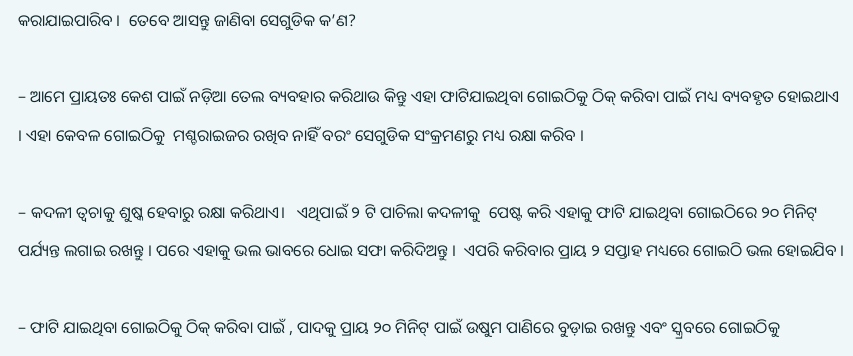କରାଯାଇପାରିବ ।  ତେବେ ଆସନ୍ତୁ ଜାଣିବା ସେଗୁଡିକ କ’ଣ?

– ଆମେ ପ୍ରାୟତଃ କେଶ ପାଇଁ ନଡ଼ିଆ ତେଲ ବ୍ୟବହାର କରିଥାଉ କିନ୍ତୁ ଏହା ଫାଟିଯାଇଥିବା ଗୋଇଠିକୁ ଠିକ୍ କରିବା ପାଇଁ ମଧ୍ୟ ବ୍ୟବହୃତ ହୋଇଥାଏ । ଏହା କେବଳ ଗୋଇଠିକୁ  ମଶ୍ଚରାଇଜର ରଖିବ ନାହିଁ ବରଂ ସେଗୁଡିକ ସଂକ୍ରମଣରୁ ମଧ୍ୟ ରକ୍ଷା କରିବ ।

– କଦଳୀ ତ୍ୱଚାକୁ ଶୁଷ୍କ ହେବାରୁ ରକ୍ଷା କରିଥାଏ।   ଏଥିପାଇଁ ୨ ଟି ପାଚିଲା କଦଳୀକୁ  ପେଷ୍ଟ କରି ଏହାକୁ ଫାଟି ଯାଇଥିବା ଗୋଇଠିରେ ୨୦ ମିନିଟ୍ ପର୍ଯ୍ୟନ୍ତ ଲଗାଇ ରଖନ୍ତୁ । ପରେ ଏହାକୁ ଭଲ ଭାବରେ ଧୋଇ ସଫା କରିଦିଅନ୍ତୁ ।  ଏପରି କରିବାର ପ୍ରାୟ ୨ ସପ୍ତାହ ମଧ୍ୟରେ ଗୋଇଠି ଭଲ ହୋଇଯିବ ।

– ଫାଟି ଯାଇଥିବା ଗୋଇଠିକୁ ଠିକ୍ କରିବା ପାଇଁ , ପାଦକୁ ପ୍ରାୟ ୨୦ ମିନିଟ୍ ପାଇଁ ଉଷୁମ ପାଣିରେ ବୁଡ଼ାଇ ରଖନ୍ତୁ ଏବଂ ସ୍କ୍ରବରେ ଗୋଇଠିକୁ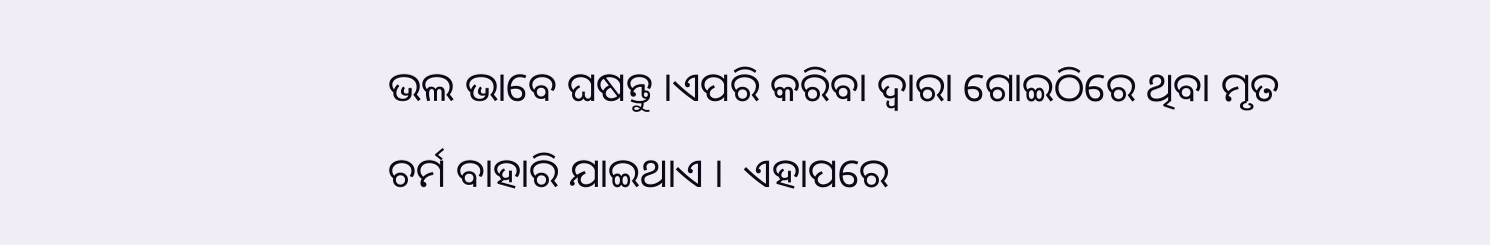ଭଲ ଭାବେ ଘଷନ୍ତୁ ।ଏପରି କରିବା ଦ୍ୱାରା ଗୋଇଠିରେ ଥିବା ମୃତ ଚର୍ମ ବାହାରି ଯାଇଥାଏ ।  ଏହାପରେ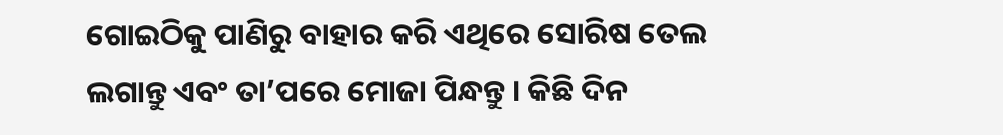ଗୋଇଠିକୁ ପାଣିରୁ ବାହାର କରି ଏଥିରେ ସୋରିଷ ତେଲ ଲଗାନ୍ତୁ ଏବଂ ତା’ପରେ ମୋଜା ପିନ୍ଧନ୍ତୁ । କିଛି ଦିନ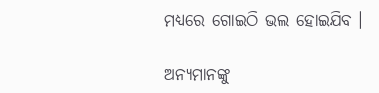ମଧ୍ୟରେ ଗୋଇଠି ଭଲ ହୋଇଯିବ ।

ଅନ୍ୟମାନଙ୍କୁ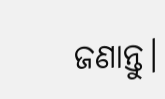ଜଣାନ୍ତୁ।